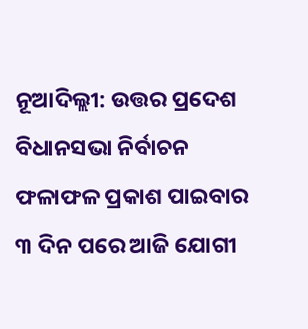ନୂଆଦିଲ୍ଲୀ: ଉତ୍ତର ପ୍ରଦେଶ ବିଧାନସଭା ନିର୍ବାଚନ ଫଳାଫଳ ପ୍ରକାଶ ପାଇବାର ୩ ଦିନ ପରେ ଆଜି ଯୋଗୀ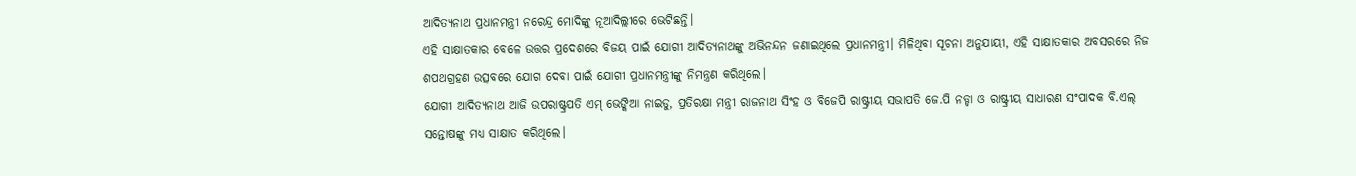ଆଦିତ୍ୟନାଥ ପ୍ରଧାନମନ୍ତ୍ରୀ ନରେନ୍ଦ୍ର ମୋଦିଙ୍କୁ ନୂଆଦିଲ୍ଲୀରେ ଭେଟିଛନ୍ତି।
ଏହି ସାକ୍ଷାତକାର ବେଳେ ଉତ୍ତର ପ୍ରଦେଶରେ ବିଜୟ ପାଇଁ ଯୋଗୀ ଆଦିତ୍ୟନାଥଙ୍କୁ ଅଭିନନ୍ଦନ ଜଣାଇଥିଲେ ପ୍ରଧାନମନ୍ତ୍ରୀ। ମିଳିଥିବା ସୂଚନା ଅନୁଯାୟୀ, ଏହି ସାକ୍ଷାତକାର ଅବସରରେ ନିଜ ଶପଥଗ୍ରହଣ ଉତ୍ସବରେ ଯୋଗ ଦେବା ପାଇଁ ଯୋଗୀ ପ୍ରଧାନମନ୍ତ୍ରୀଙ୍କୁ ନିମନ୍ତ୍ରଣ କରିଥିଲେ।
ଯୋଗୀ ଆଦିତ୍ୟନାଥ ଆଜି ଉପରାଷ୍ଟ୍ରପତି ଏମ୍ ଭେଙ୍କିଆ ନାଇଡୁ, ପ୍ରତିରକ୍ଷା ମନ୍ତ୍ରୀ ରାଜନାଥ ସିଂହ ଓ ବିଜେପି ରାଷ୍ଟ୍ରୀୟ ସଭାପତି ଜେ.ପି ନଡ୍ଡା ଓ ରାଷ୍ଟ୍ରୀୟ ସାଧାରଣ ସଂପାଦକ ବି.ଏଲ୍ ସନ୍ତୋଷଙ୍କୁ ମଧ୍ୟ ସାକ୍ଷାତ କରିଥିଲେ।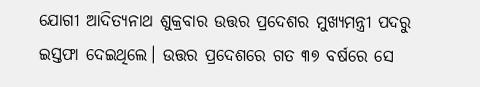ଯୋଗୀ ଆଦିତ୍ୟନାଥ ଶୁକ୍ରବାର ଉତ୍ତର ପ୍ରଦେଶର ମୁଖ୍ୟମନ୍ତ୍ରୀ ପଦରୁ ଇସ୍ତଫା ଦେଇଥିଲେ। ଉତ୍ତର ପ୍ରଦେଶରେ ଗତ ୩୭ ବର୍ଷରେ ସେ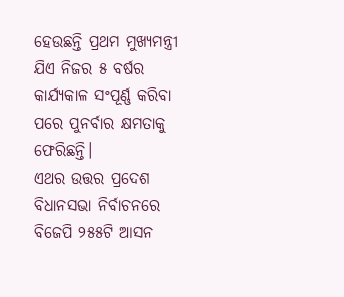ହେଉଛନ୍ତି ପ୍ରଥମ ମୁଖ୍ୟମନ୍ତ୍ରୀ ଯିଏ ନିଜର ୫ ବର୍ଷର କାର୍ଯ୍ୟକାଳ ସଂପୂର୍ଣ୍ଣ କରିବା ପରେ ପୁନର୍ବାର କ୍ଷମତାକୁ ଫେରିଛନ୍ତି।
ଏଥର ଉତ୍ତର ପ୍ରଦେଶ ବିଧାନସଭା ନିର୍ବାଚନରେ ବିଜେପି ୨୫୫ଟି ଆସନ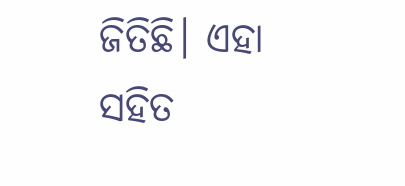ଜିତିଛି। ଏହା ସହିତ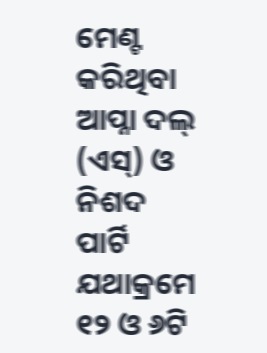ମେଣ୍ଟ କରିଥିବା ଆପ୍ନା ଦଲ୍ (ଏସ୍) ଓ ନିଶଦ ପାର୍ଟି ଯଥାକ୍ରମେ ୧୨ ଓ ୬ଟି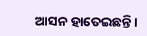ଆସନ ହାତେଇଛନ୍ତି।